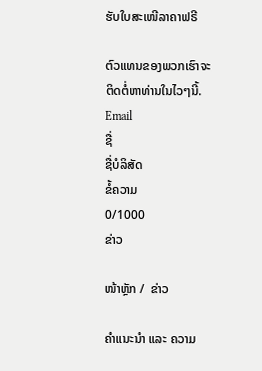ຮັບໃບສະເໜີລາຄາຟຣີ

ຕົວແທນຂອງພວກເຮົາຈະຕິດຕໍ່ຫາທ່ານໃນໄວໆນີ້.
Email
ຊື່
ຊື່ບໍລິສັດ
ຂໍ້ຄວາມ
0/1000
ຂ່າວ

ໜ້າຫຼັກ /  ຂ່າວ

ຄຳແນະນຳ ແລະ ຄວາມ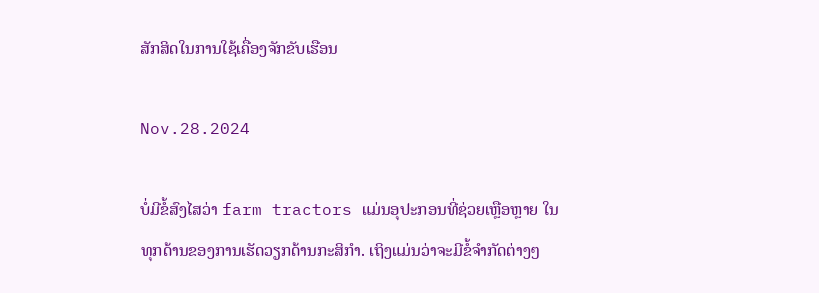ສັກສິດໃນການໃຊ້ເຄື່ອງຈັກຂັບເຮືອນ

Nov.28.2024

ບໍ່ມີຂໍ້ສົງໄສວ່າ farm tractors ແມ່ນອຸປະກອນທີ່ຊ່ວຍເຫຼືອຫຼາຍ ໃນທຸກດ້ານຂອງການເຮັດວຽກດ້ານກະສິກໍາ. ເຖິງແມ່ນວ່າຈະມີຂໍ້ຈໍາກັດຕ່າງໆ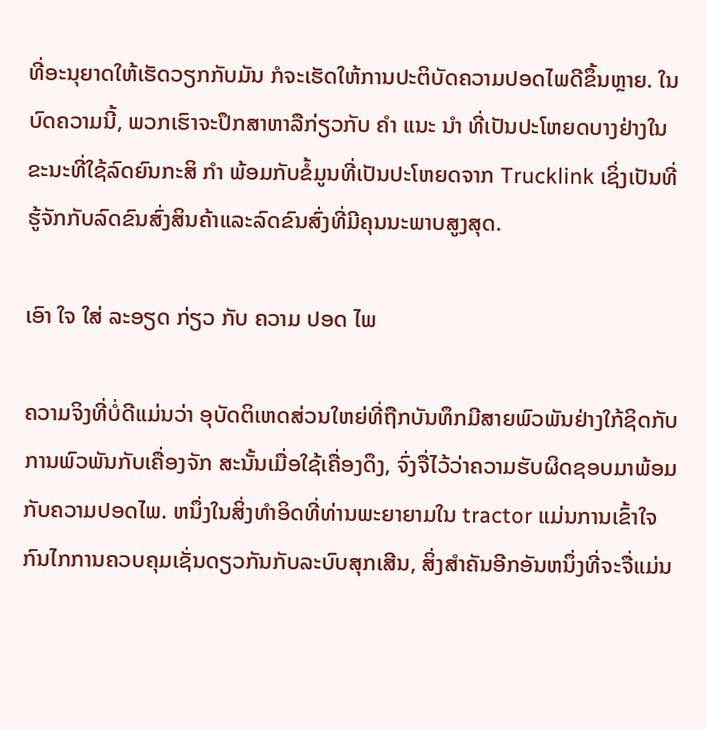ທີ່ອະນຸຍາດໃຫ້ເຮັດວຽກກັບມັນ ກໍຈະເຮັດໃຫ້ການປະຕິບັດຄວາມປອດໄພດີຂຶ້ນຫຼາຍ. ໃນບົດຄວາມນີ້, ພວກເຮົາຈະປຶກສາຫາລືກ່ຽວກັບ ຄໍາ ແນະ ນໍາ ທີ່ເປັນປະໂຫຍດບາງຢ່າງໃນຂະນະທີ່ໃຊ້ລົດຍົນກະສິ ກໍາ ພ້ອມກັບຂໍ້ມູນທີ່ເປັນປະໂຫຍດຈາກ Trucklink ເຊິ່ງເປັນທີ່ຮູ້ຈັກກັບລົດຂົນສົ່ງສິນຄ້າແລະລົດຂົນສົ່ງທີ່ມີຄຸນນະພາບສູງສຸດ.

ເອົາ ໃຈ ໃສ່ ລະອຽດ ກ່ຽວ ກັບ ຄວາມ ປອດ ໄພ

ຄວາມຈິງທີ່ບໍ່ດີແມ່ນວ່າ ອຸບັດຕິເຫດສ່ວນໃຫຍ່ທີ່ຖືກບັນທຶກມີສາຍພົວພັນຢ່າງໃກ້ຊິດກັບການພົວພັນກັບເຄື່ອງຈັກ ສະນັ້ນເມື່ອໃຊ້ເຄື່ອງດຶງ, ຈົ່ງຈື່ໄວ້ວ່າຄວາມຮັບຜິດຊອບມາພ້ອມກັບຄວາມປອດໄພ. ຫນຶ່ງໃນສິ່ງທໍາອິດທີ່ທ່ານພະຍາຍາມໃນ tractor ແມ່ນການເຂົ້າໃຈກົນໄກການຄວບຄຸມເຊັ່ນດຽວກັນກັບລະບົບສຸກເສີນ, ສິ່ງສໍາຄັນອີກອັນຫນຶ່ງທີ່ຈະຈື່ແມ່ນ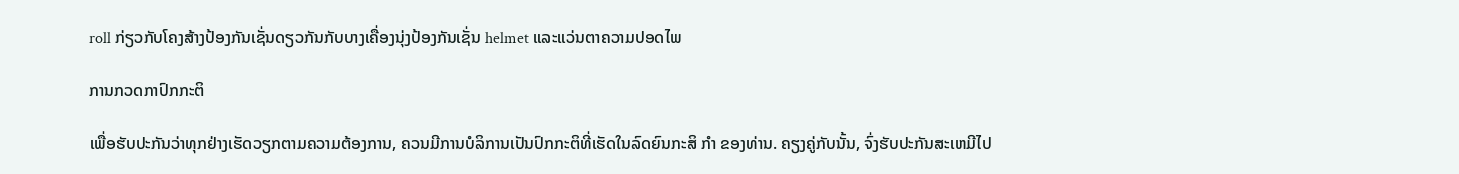roll ກ່ຽວກັບໂຄງສ້າງປ້ອງກັນເຊັ່ນດຽວກັນກັບບາງເຄື່ອງນຸ່ງປ້ອງກັນເຊັ່ນ helmet ແລະແວ່ນຕາຄວາມປອດໄພ

ການກວດກາປົກກະຕິ

ເພື່ອຮັບປະກັນວ່າທຸກຢ່າງເຮັດວຽກຕາມຄວາມຕ້ອງການ, ຄວນມີການບໍລິການເປັນປົກກະຕິທີ່ເຮັດໃນລົດຍົນກະສິ ກໍາ ຂອງທ່ານ. ຄຽງຄູ່ກັບນັ້ນ, ຈົ່ງຮັບປະກັນສະເຫມີໄປ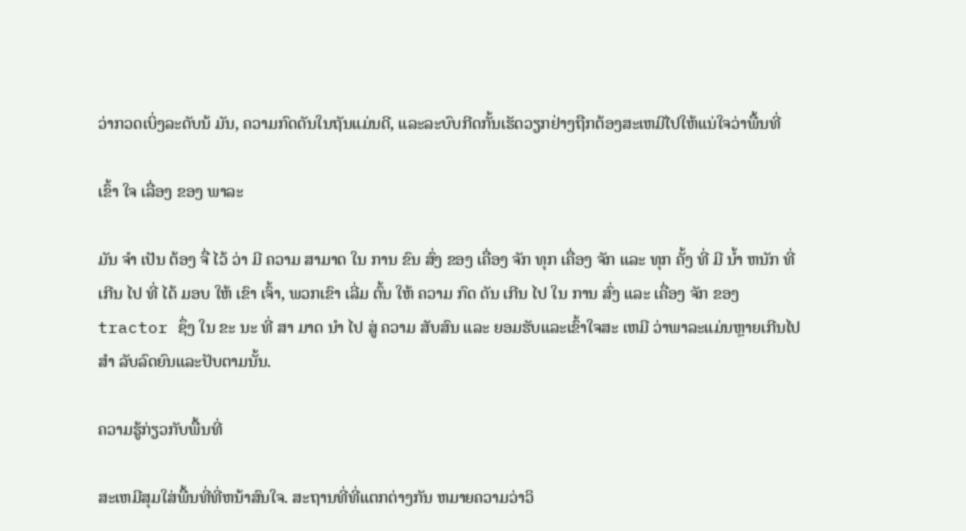ວ່າກວດເບິ່ງລະດັບນ້ ມັນ, ຄວາມກົດດັນໃນຖັນແມ່ນດີ, ແລະລະບົບກີດກັ້ນເຮັດວຽກຢ່າງຖືກຕ້ອງສະເຫມີໄປໃຫ້ແນ່ໃຈວ່າພື້ນທີ່

ເຂົ້າ ໃຈ ເລື່ອງ ຂອງ ພາລະ

ມັນ ຈໍາ ເປັນ ຕ້ອງ ຈື່ ໄວ້ ວ່າ ມີ ຄວາມ ສາມາດ ໃນ ການ ຂົນ ສົ່ງ ຂອງ ເຄື່ອງ ຈັກ ທຸກ ເຄື່ອງ ຈັກ ແລະ ທຸກ ຄັ້ງ ທີ່ ມີ ນໍ້າ ຫນັກ ທີ່ ເກີນ ໄປ ທີ່ ໄດ້ ມອບ ໃຫ້ ເຂົາ ເຈົ້າ, ພວກເຂົາ ເລີ່ມ ຕົ້ນ ໃຫ້ ຄວາມ ກົດ ດັນ ເກີນ ໄປ ໃນ ການ ສົ່ງ ແລະ ເຄື່ອງ ຈັກ ຂອງ tractor ຊຶ່ງ ໃນ ຂະ ນະ ທີ່ ສາ ມາດ ນໍາ ໄປ ສູ່ ຄວາມ ສັບສົນ ແລະ ຍອມຮັບແລະເຂົ້າໃຈສະ ເຫມີ ວ່າພາລະແມ່ນຫຼາຍເກີນໄປ ສໍາ ລັບລົດຍົນແລະປັບຕາມນັ້ນ.

ຄວາມຮູ້ກ່ຽວກັບພື້ນທີ່

ສະເຫມີສຸມໃສ່ພື້ນທີ່ທີ່ຫນ້າສົນໃຈ. ສະຖານທີ່ທີ່ແຕກຕ່າງກັນ ຫມາຍຄວາມວ່າວິ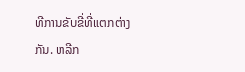ທີການຂັບຂີ່ທີ່ແຕກຕ່າງກັນ. ຫລີກ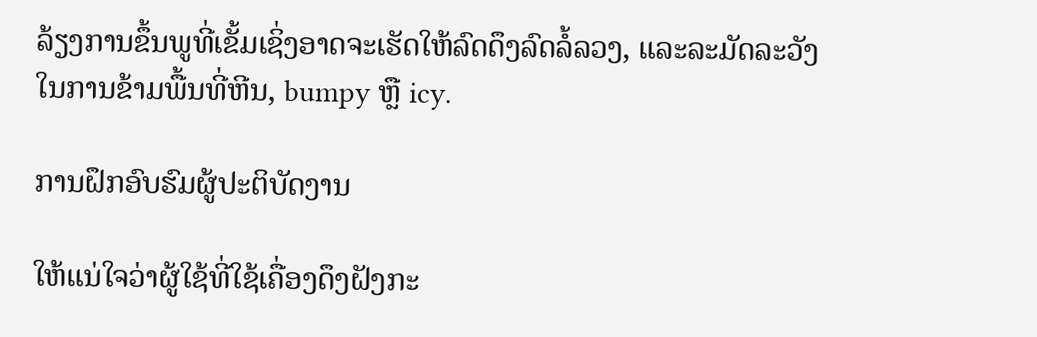ລ້ຽງການຂຶ້ນພູທີ່ເຂັ້ມເຊິ່ງອາດຈະເຮັດໃຫ້ລົດດຶງລົດລໍ້ລວງ, ແລະລະມັດລະວັງໃນການຂ້າມພື້ນທີ່ຫີນ, bumpy ຫຼື icy.

ການຝຶກອົບຮົມຜູ້ປະຕິບັດງານ

ໃຫ້ແນ່ໃຈວ່າຜູ້ໃຊ້ທີ່ໃຊ້ເຄື່ອງດຶງຝັງກະ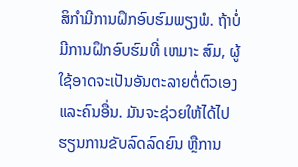ສິກໍາມີການຝຶກອົບຮົມພຽງພໍ. ຖ້າບໍ່ມີການຝຶກອົບຮົມທີ່ ເຫມາະ ສົມ, ຜູ້ໃຊ້ອາດຈະເປັນອັນຕະລາຍຕໍ່ຕົວເອງແລະຄົນອື່ນ. ມັນຈະຊ່ວຍໃຫ້ໄດ້ໄປຮຽນການຂັບລົດລົດຍົນ ຫຼືການ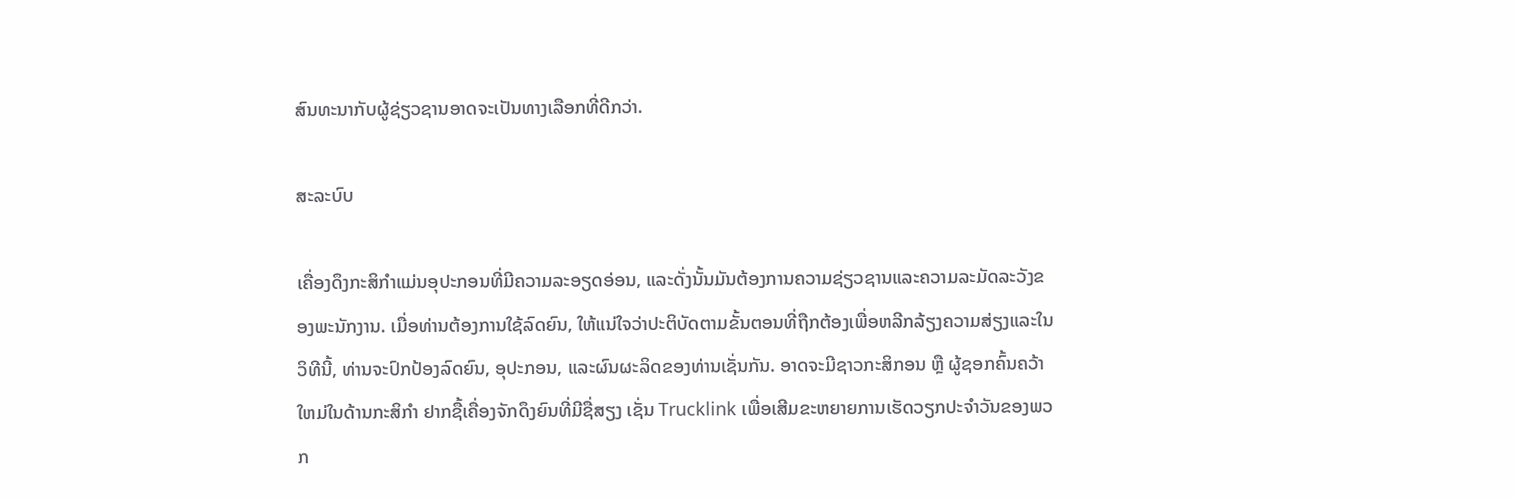ສົນທະນາກັບຜູ້ຊ່ຽວຊານອາດຈະເປັນທາງເລືອກທີ່ດີກວ່າ.

ສະລະບົບ

ເຄື່ອງດຶງກະສິກໍາແມ່ນອຸປະກອນທີ່ມີຄວາມລະອຽດອ່ອນ, ແລະດັ່ງນັ້ນມັນຕ້ອງການຄວາມຊ່ຽວຊານແລະຄວາມລະມັດລະວັງຂອງພະນັກງານ. ເມື່ອທ່ານຕ້ອງການໃຊ້ລົດຍົນ, ໃຫ້ແນ່ໃຈວ່າປະຕິບັດຕາມຂັ້ນຕອນທີ່ຖືກຕ້ອງເພື່ອຫລີກລ້ຽງຄວາມສ່ຽງແລະໃນວິທີນີ້, ທ່ານຈະປົກປ້ອງລົດຍົນ, ອຸປະກອນ, ແລະຜົນຜະລິດຂອງທ່ານເຊັ່ນກັນ. ອາດຈະມີຊາວກະສິກອນ ຫຼື ຜູ້ຊອກຄົ້ນຄວ້າໃຫມ່ໃນດ້ານກະສິກໍາ ຢາກຊື້ເຄື່ອງຈັກດຶງຍົນທີ່ມີຊື່ສຽງ ເຊັ່ນ Trucklink ເພື່ອເສີມຂະຫຍາຍການເຮັດວຽກປະຈໍາວັນຂອງພວກ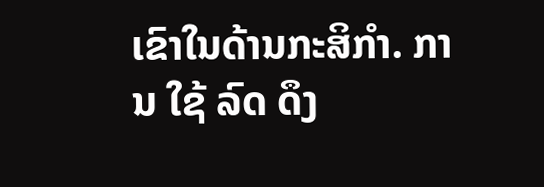ເຂົາໃນດ້ານກະສິກໍາ. ການ ໃຊ້ ລົດ ດຶງ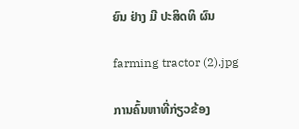ຍົນ ຢ່າງ ມີ ປະສິດທິ ຜົນ

farming tractor (2).jpg

ການຄົ້ນຫາທີ່ກ່ຽວຂ້ອງ